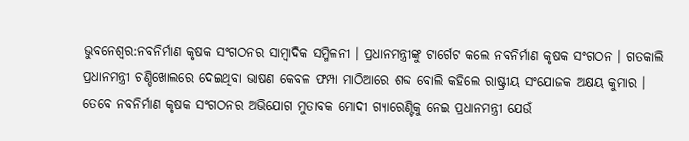ଭୁବନେଶ୍ବର:ନବନିର୍ମାଣ କୃଷକ ସଂଗଠନର ସାମ୍ବାଦିକ ସମ୍ମିଳନୀ । ପ୍ରଧାନମନ୍ତ୍ରୀଙ୍କୁ ଟାର୍ଗେଟ କଲେ ନବନିର୍ମାଣ କୃଷକ ସଂଗଠନ । ଗତକାଲି ପ୍ରଧାନମନ୍ତ୍ରୀ ଚଣ୍ଡିଖୋଲରେ ଦେଇଥିବା ଭାଷଣ କେବଳ ଫମ୍ପା ମାଠିଆରେ ଶବ୍ଦ ବୋଲି କହିଲେ ରାଷ୍ଟ୍ରୀୟ ସଂଯୋଜକ ଅକ୍ଷୟ କୁମାର ।
ତେବେ ନବନିର୍ମାଣ କୃଷକ ସଂଗଠନର ଅଭିଯୋଗ ମୁତାବକ ମୋଦୀ ଗ୍ୟାରେଣ୍ଟିକୁ ନେଇ ପ୍ରଧାନମନ୍ତ୍ରୀ ଯେଉଁ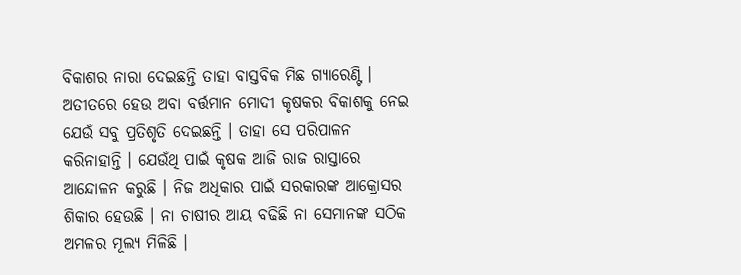ବିକାଶର ନାରା ଦେଇଛନ୍ତି ତାହା ବାସ୍ତବିକ ମିଛ ଗ୍ୟାରେଣ୍ଟି । ଅତୀତରେ ହେଉ ଅବା ବର୍ତ୍ତମାନ ମୋଦୀ କୃଷକର ବିକାଶକୁ ନେଇ ଯେଉଁ ସବୁ ପ୍ରତିଶୃତି ଦେଇଛନ୍ତି । ତାହା ସେ ପରିପାଳନ କରିନାହାନ୍ତି । ଯେଉଁଥି ପାଇଁ କୃଷକ ଆଜି ରାଜ ରାସ୍ତାରେ ଆନ୍ଦୋଳନ କରୁଛି । ନିଜ ଅଧିକାର ପାଇଁ ସରକାରଙ୍କ ଆକ୍ରୋସର ଶିକାର ହେଉଛି । ନା ଚାଷୀର ଆୟ ବଢିଛି ନା ସେମାନଙ୍କ ସଠିକ ଅମଳର ମୂଲ୍ୟ ମିଳିଛି ।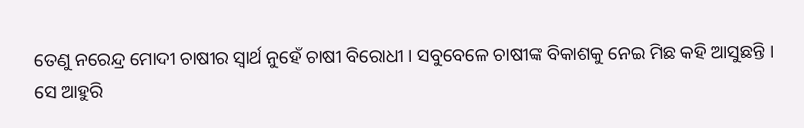ତେଣୁ ନରେନ୍ଦ୍ର ମୋଦୀ ଚାଷୀର ସ୍ୱାର୍ଥ ନୁହେଁ ଚାଷୀ ବିରୋଧୀ । ସବୁବେଳେ ଚାଷୀଙ୍କ ବିକାଶକୁ ନେଇ ମିଛ କହି ଆସୁଛନ୍ତି ।
ସେ ଆହୁରି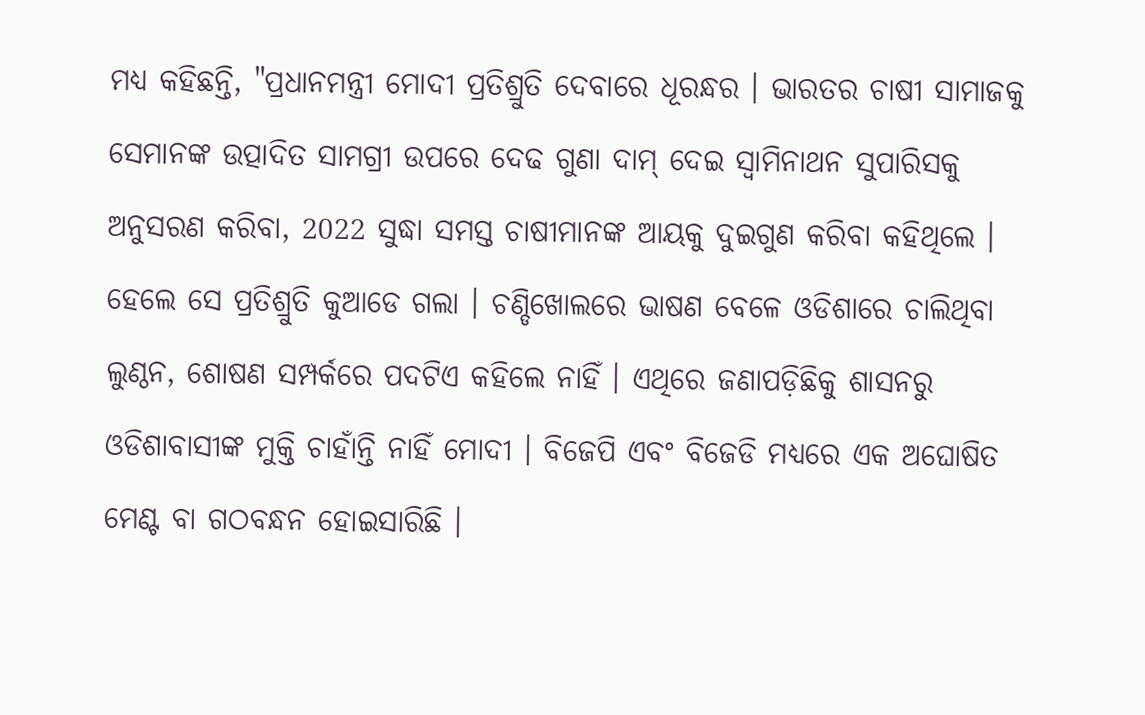ମଧ୍ୟ କହିଛନ୍ତି, "ପ୍ରଧାନମନ୍ତ୍ରୀ ମୋଦୀ ପ୍ରତିଶ୍ରୁତି ଦେବାରେ ଧୂରନ୍ଧର । ଭାରତର ଚାଷୀ ସାମାଜକୁ ସେମାନଙ୍କ ଉତ୍ପାଦିତ ସାମଗ୍ରୀ ଉପରେ ଦେଢ ଗୁଣା ଦାମ୍ ଦେଇ ସ୍ଵାମିନାଥନ ସୁପାରିସକୁ ଅନୁସରଣ କରିବା, 2022 ସୁଦ୍ଧା ସମସ୍ତ ଚାଷୀମାନଙ୍କ ଆୟକୁ ଦୁଇଗୁଣ କରିବା କହିଥିଲେ । ହେଲେ ସେ ପ୍ରତିଶ୍ରୁତି କୁଆଡେ ଗଲା । ଚଣ୍ଡିଖୋଲରେ ଭାଷଣ ବେଳେ ଓଡିଶାରେ ଚାଲିଥିବା ଲୁଣ୍ଠନ, ଶୋଷଣ ସମ୍ପର୍କରେ ପଦଟିଏ କହିଲେ ନାହିଁ । ଏଥିରେ ଜଣାପଡ଼ିଛିକୁ ଶାସନରୁ ଓଡିଶାବାସୀଙ୍କ ମୁକ୍ତି ଚାହାଁନ୍ତି ନାହିଁ ମୋଦୀ । ବିଜେପି ଏବଂ ବିଜେଡି ମଧ୍ୟରେ ଏକ ଅଘୋଷିତ ମେଣ୍ଟ ବା ଗଠବନ୍ଧନ ହୋଇସାରିଛି ।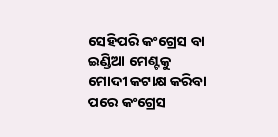ସେହିପରି କଂଗ୍ରେସ ବା ଇଣ୍ଡିଆ ମେଣ୍ଟକୁ ମୋଦୀ କଟାକ୍ଷ କରିବା ପରେ କଂଗ୍ରେସ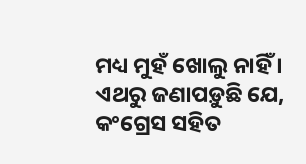ମଧ୍ୟ ମୁହଁ ଖୋଲୁ ନାହିଁ । ଏଥରୁ ଜଣାପଡ଼ୁଛି ଯେ, କଂଗ୍ରେସ ସହିତ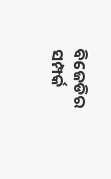ବିଜେଡିର ସମ୍ପର୍କ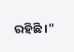ରହିଛି ।"